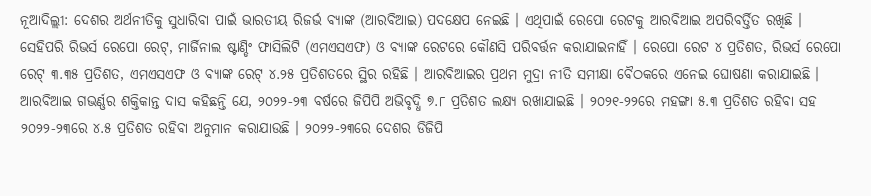ନୂଆଦିଲ୍ଲୀ: ଦେଶର ଅର୍ଥନୀତିକୁ ସୁଧାରିବା ପାଇଁ ଭାରତୀୟ ରିଜର୍ଭ ବ୍ୟାଙ୍କ (ଆରବିଆଇ) ପଦକ୍ଷେପ ନେଇଛି । ଏଥିପାଇଁ ରେପୋ ରେଟକୁ ଆରବିଆଇ ଅପରିବର୍ତ୍ତିତ ରଖିଛି । ସେହିପରି ରିଭର୍ସ ରେପୋ ରେଟ୍, ମାର୍ଜିନାଲ ଷ୍ଟାଣ୍ଡିଂ ଫାସିଲିଟି (ଏମଏସଏଫ) ଓ ବ୍ୟାଙ୍କ ରେଟରେ କୌଣସି ପରିବର୍ତ୍ତନ କରାଯାଇନାହିଁ । ରେପୋ ରେଟ ୪ ପ୍ରତିଶତ, ରିଭର୍ସ ରେପୋ ରେଟ୍ ୩.୩୫ ପ୍ରତିଶତ, ଏମଏସଏଫ ଓ ବ୍ୟାଙ୍କ ରେଟ୍ ୪.୨୫ ପ୍ରତିଶତରେ ସ୍ଥିର ରହିଛି । ଆରବିଆଇର ପ୍ରଥମ ମୁଦ୍ରା ନୀତି ସମୀକ୍ଷା ବୈଠକରେ ଏନେଇ ଘୋଷଣା କରାଯାଇଛି ।
ଆରବିଆଇ ଗଭର୍ଣ୍ଣର ଶକ୍ତିକାନ୍ତ ଦାସ କହିଛନ୍ତି ଯେ, ୨୦୨୨-୨୩ ବର୍ଷରେ ଜିପିପି ଅଭିବୃଦ୍ଧି ୭.୮ ପ୍ରତିଶତ ଲକ୍ଷ୍ୟ ରଖାଯାଇଛି । ୨୦୨୧-୨୨ରେ ମହଙ୍ଗା ୫.୩ ପ୍ରତିଶତ ରହିବା ସହ ୨୦୨୨-୨୩ରେ ୪.୫ ପ୍ରତିଶତ ରହିବା ଅନୁମାନ କରାଯାଉଛି । ୨୦୨୨-୨୩ରେ ଦେଶର ଡିଜିପି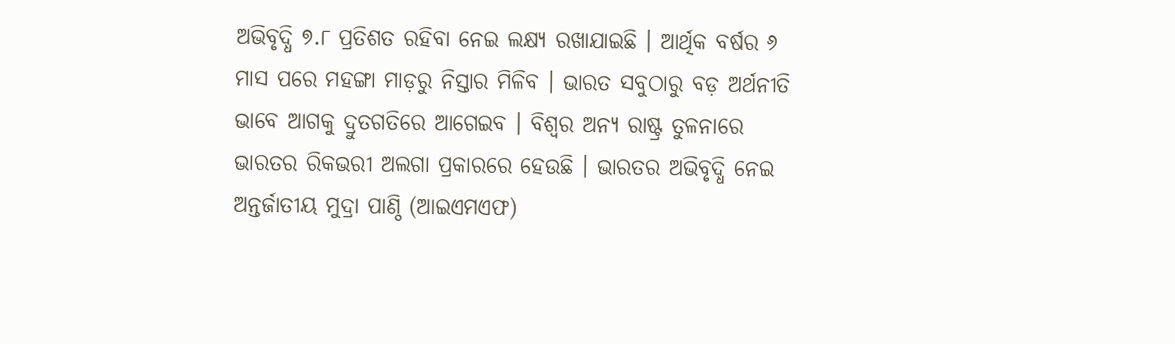ଅଭିବୃଦ୍ଧି ୭.୮ ପ୍ରତିଶତ ରହିବା ନେଇ ଲକ୍ଷ୍ୟ ରଖାଯାଇଛି । ଆର୍ଥିକ ବର୍ଷର ୬ ମାସ ପରେ ମହଙ୍ଗା ମାଡ଼ରୁ ନିସ୍ତାର ମିଳିବ । ଭାରତ ସବୁଠାରୁ ବଡ଼ ଅର୍ଥନୀତି ଭାବେ ଆଗକୁ ଦ୍ରୁତଗତିରେ ଆଗେଇବ । ବିଶ୍ୱର ଅନ୍ୟ ରାଷ୍ଟ୍ର ତୁଳନାରେ ଭାରତର ରିକଭରୀ ଅଲଗା ପ୍ରକାରରେ ହେଉଛି । ଭାରତର ଅଭିବୃଦ୍ଧି ନେଇ ଅନ୍ତର୍ଜାତୀୟ ମୁଦ୍ରା ପାଣ୍ଠି (ଆଇଏମଏଫ)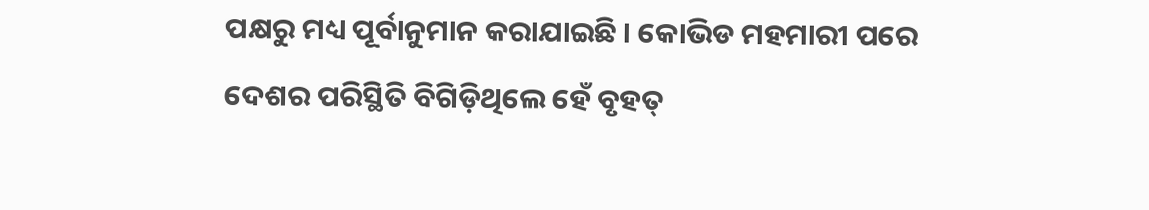ପକ୍ଷରୁ ମଧ୍ୟ ପୂର୍ବାନୁମାନ କରାଯାଇଛି । କୋଭିଡ ମହମାରୀ ପରେ ଦେଶର ପରିସ୍ଥିତି ବିଗିଡ଼ିଥିଲେ ହେଁ ବୃହତ୍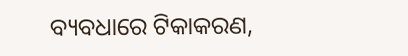ବ୍ୟବଧାରେ ଟିକାକରଣ,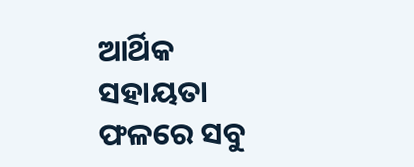ଆର୍ଥିକ ସହାୟତା ଫଳରେ ସବୁ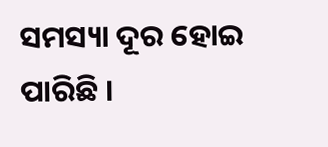ସମସ୍ୟା ଦୂର ହୋଇ ପାରିଛି ।